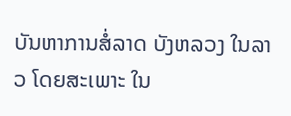ບັນຫາການສໍ່ລາດ ບັງຫລວງ ໃນລາວ ໂດຍສະເພາະ ໃນ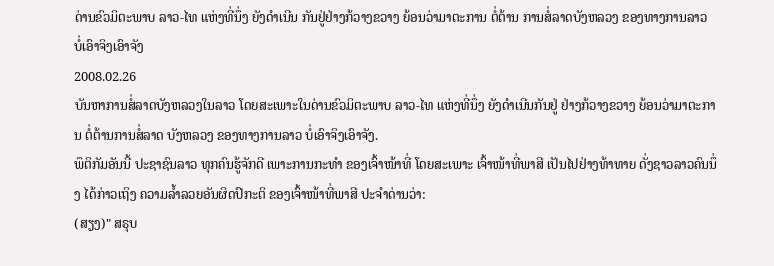ດ່ານຂົວມິຕະພາບ ລາວ-ໄທ ແຫ່ງທີ່ນຶ່ງ ຍັງດຳເນີນ ກັນຢູ່ຢ່າງກ້ວາງຂວາງ ຍ້ອນວ່າມາຕະການ ຕໍ່ຕ້ານ ການສໍ່ລາດບັງຫລວງ ຂອງທາງການລາວ ບໍ່ເອົາຈິງເອົາຈັງ
2008.02.26
ບັນຫາການສໍ່ລາດບັງຫລວງໃນລາວ ໂດຍສະເພາະໃນດ່ານຂົວມິຕະພາບ ລາວ-ໄທ ແຫ່ງທີ່ນຶ່ງ ຍັງດຳເນີນກັນຢູ່ ຢ່າງກ້ວາງຂວາງ ຍ້ອນວ່າມາຕະການ ຕໍ່ຕ້ານການສໍ່ລາດ ບັງຫລວງ ຂອງທາງການລາວ ບໍ່ເອົາຈິງເອົາຈັງ.
ພຶຕິກັມອັນນີ້ ປະຊາຊົນລາວ ທຸກຄົນຮູ້ຈັກດີ ເພາະການກະທຳ ຂອງເຈົ້າໜ້າທີ່ ໂດຍສະເພາະ ເຈົ້າໜ້າທີ່ພາສີ ເປັນໄປຢ່າງທ້າທາຍ ດັ່ງຊາວລາວຄົນນຶ່ງ ໄດ້ກ່າວເຖິງ ຄວາມລໍ້າລວຍອັນຜິດປົກະຕິ ຂອງເຈົ້າໜ້າທີ່ພາສີ ປະຈຳດ່ານວ່າ:
(ສຽງ)" ສຣຸບ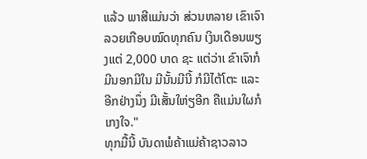ແລ້ວ ພາສີແມ່ນວ່າ ສ່ວນຫລາຍ ເຂົາເຈົາລວຍເກືອບໝົດທຸກຄົນ ເງິນເດືອນພຽງແຕ່ 2,000 ບາດ ຊະ ແຕ່ວ່າເ ຂົາເຈົາກໍມີນອກມີໃນ ມີນັ້ນມີນີ້ ກໍມີໄຕ້ໂຕະ ແລະອີກຢ່າງນຶ່ງ ມີເສັ້ນໃຫ່ຽອີກ ຄືແມ່ນໃຜກໍເກງໃຈ."
ທຸກມື້ນີ້ ບັນດາພໍຄ້າແມ່ຄ້າຊາວລາວ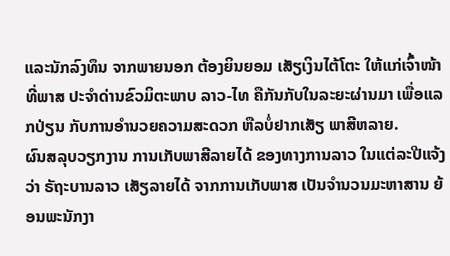ແລະນັກລົງທຶນ ຈາກພາຍນອກ ຕ້ອງຍິນຍອມ ເສັຽເງິນໄຕ້ໂຕະ ໃຫ້ແກ່ເຈົ້າໜ້າທີ່ພາສ ປະຈຳດ່ານຂົວມິຕະພາບ ລາວ-ໄທ ຄືກັນກັບໃນລະຍະຜ່ານມາ ເພື່ອແລກປ່ຽນ ກັບການອຳນວຍຄວາມສະດວກ ຫືລບໍ່ຢາກເສັຽ ພາສີຫລາຍ.
ຜົນສລຸບວຽກງານ ການເກັບພາສີລາຍໄດ້ ຂອງທາງການລາວ ໃນແຕ່ລະປີແຈ້ງວ່າ ຣັຖະບານລາວ ເສັຽລາຍໄດ້ ຈາກການເກັບພາສ ເປັນຈຳນວນມະຫາສານ ຍ້ອນພະນັກງາ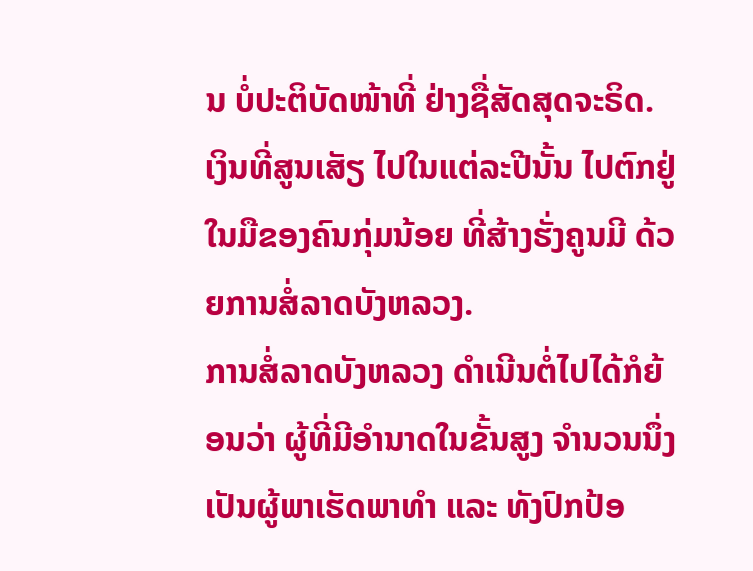ນ ບໍ່ປະຕິບັດໜ້າທີ່ ຢ່າງຊື່ສັດສຸດຈະຣິດ. ເງິນທີ່ສູນເສັຽ ໄປໃນແຕ່ລະປີນັ້ນ ໄປຕົກຢູ່ໃນມືຂອງຄົນກຸ່ມນ້ອຍ ທີ່ສ້າງຮັ່ງຄູນມີ ດ້ວຍການສໍ່ລາດບັງຫລວງ.
ການສໍ່ລາດບັງຫລວງ ດຳເນີນຕໍ່ໄປໄດ້ກໍຍ້ອນວ່າ ຜູ້ທີ່ມີອຳນາດໃນຂັ້ນສູງ ຈຳນວນນຶ່ງ ເປັນຜູ້ພາເຮັດພາທຳ ແລະ ທັງປົກປ້ອ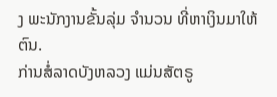ງ ພະນັກງານຂັ້ນລຸ່ມ ຈຳນວນ ທີ່ຫາເງິນມາໃຫ້ຕົນ.
ກ່ານສໍ່ລາດບັງຫລວງ ແມ່ນສັຕຣູ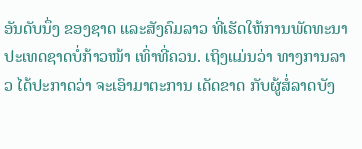ອັນດັບນຶ່ງ ຂອງຊາດ ແລະສັງຄົມລາວ ທີ່ເຮັດໃຫ້ການພັດທະນາ ປະເທດຊາດບໍ່ກ້າວໜ້າ ເທົ່າທີ່ຄວນ. ເຖິງແມ່ນວ່າ ທາງການລາວ ໄດ້ປະກາດວ່າ ຈະເອົາມາຕະການ ເດັດຂາດ ກັບຜູ້ສໍ່ລາດບັງ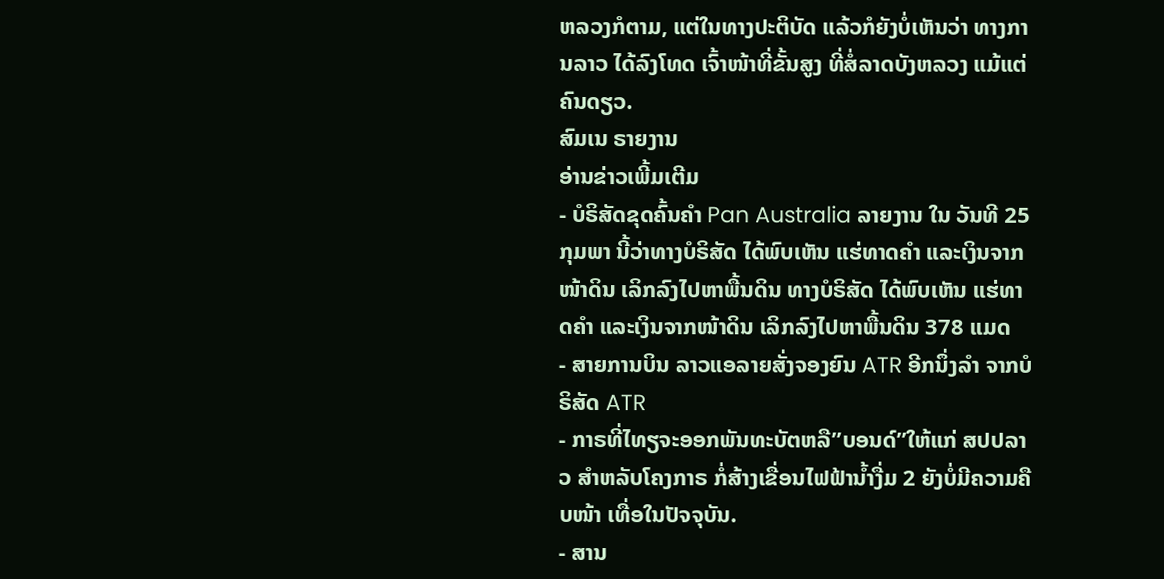ຫລວງກໍຕາມ, ແຕ່ໃນທາງປະຕິບັດ ແລ້ວກໍຍັງບໍ່ເຫັນວ່າ ທາງການລາວ ໄດ້ລົງໂທດ ເຈົ້າໜ້າທີ່ຂັ້ນສູງ ທີ່ສໍ່ລາດບັງຫລວງ ແມ້ແຕ່ຄົນດຽວ.
ສົມເນ ຣາຍງານ
ອ່ານຂ່າວເພີ້ມເຕີມ
- ບໍຣິສັດຂຸດຄົ້ນຄຳ Pan Australia ລາຍງານ ໃນ ວັນທີ 25 ກຸມພາ ນີ້ວ່າທາງບໍຣິສັດ ໄດ້ພົບເຫັນ ແຮ່ທາດຄຳ ແລະເງິນຈາກໜ້າດິນ ເລິກລົງໄປຫາພື້ນດິນ ທາງບໍຣິສັດ ໄດ້ພົບເຫັນ ແຮ່ທາດຄຳ ແລະເງິນຈາກໜ້າດິນ ເລິກລົງໄປຫາພື້ນດິນ 378 ແມດ
- ສາຍການບິນ ລາວແອລາຍສັ່ງຈອງຍົນ ATR ອີກນຶ່ງລຳ ຈາກບໍຣິສັດ ATR
- ກາຣທີ່ໄທຽຈະອອກພັນທະບັຕຫລື”ບອນດ໌”ໃຫ້ແກ່ ສປປລາວ ສຳຫລັບໂຄງກາຣ ກໍ່ສ້າງເຂື່ອນໄຟຟ້ານ້ຳງື່ມ 2 ຍັງບໍ່ມີຄວາມຄືບໜ້າ ເທື່ອໃນປັຈຈຸບັນ.
- ສານ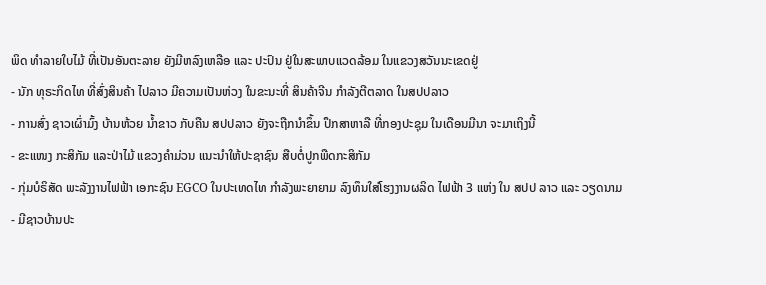ພິດ ທໍາລາຍໃບໄມ້ ທີ່ເປັນອັນຕະລາຍ ຍັງມີຫລົງເຫລືອ ແລະ ປະປົນ ຢູ່ໃນສະພາບແວດລ້ອມ ໃນແຂວງສວັນນະເຂດຢູ່
- ນັກ ທຸຣະກິດໄທ ທີ່ສົ່ງສິນຄ້າ ໄປລາວ ມີຄວາມເປັນຫ່ວງ ໃນຂະນະທີ່ ສິນຄ້າຈີນ ກໍາລັງຕີຕລາດ ໃນສປປລາວ
- ການສົ່ງ ຊາວເຜົ່າມົ້ງ ບ້ານຫ້ວຍ ນໍ້າຂາວ ກັບຄືນ ສປປລາວ ຍັງຈະຖືກນໍາຂຶ້ນ ປຶກສາຫາລື ທີ່ກອງປະຊຸມ ໃນເດືອນມີນາ ຈະມາເຖິງນີ້
- ຂະແໜງ ກະສິກັມ ແລະປ່າໄມ້ ແຂວງຄຳມ່ວນ ແນະນຳໃຫ້ປະຊາຊົນ ສືບຕໍ່ປູກພືດກະສິກັມ
- ກຸ່ມບໍຣິສັດ ພະລັງງານໄຟຟ້າ ເອກະຊົນ EGCO ໃນປະເທດໄທ ກຳລັງພະຍາຍາມ ລົງທຶນໃສ່ໂຮງງານຜລິດ ໄຟຟ້າ 3 ແຫ່ງ ໃນ ສປປ ລາວ ແລະ ວຽດນາມ
- ມີຊາວບ້ານປະ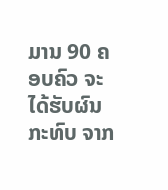ມານ 90 ຄອບຄົວ ຈະໄດ້ຮັບຜົນກະທົບ ຈາກ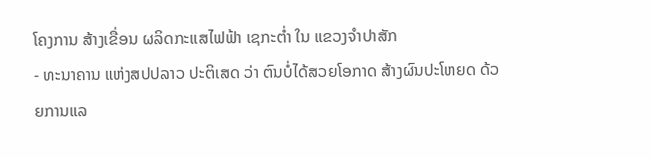ໂຄງການ ສ້າງເຂື່ອນ ຜລິດກະແສໄຟຟ້າ ເຊກະຕໍ່າ ໃນ ແຂວງຈຳປາສັກ
- ທະນາຄານ ແຫ່ງສປປລາວ ປະຕິເສດ ວ່າ ຕົນບໍ່ໄດ້ສວຍໂອກາດ ສ້າງຜົນປະໂຫຍດ ດ້ວຍການແລ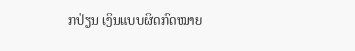ກປ່ຽນ ເງິນແບບຜິດກົດໝາຍ